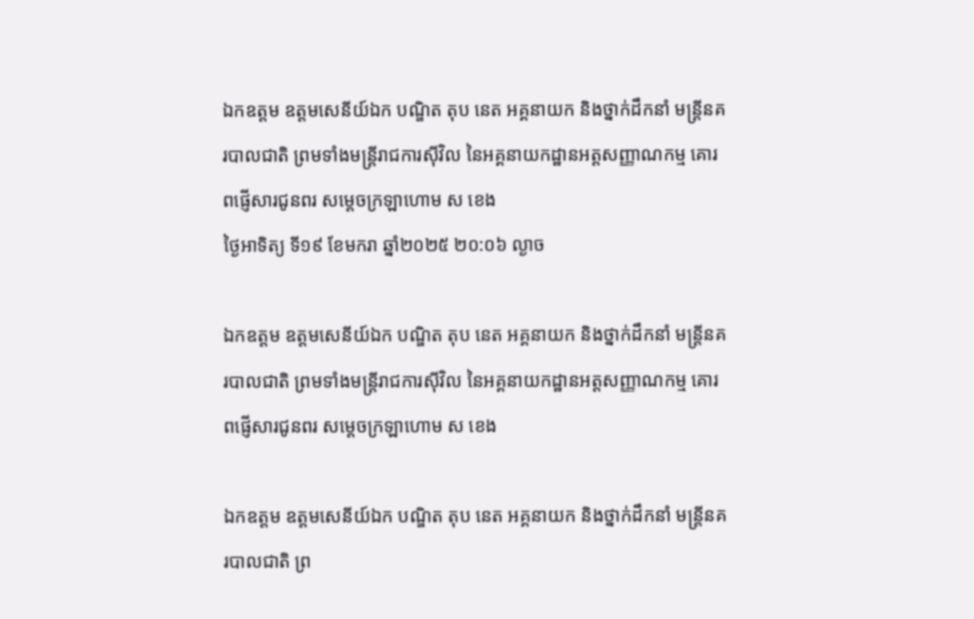ឯកឧត្តម ឧត្តមសេនីយ៍ឯក បណ្ឌិត តុប នេត អគ្គនាយក និងថ្នាក់ដឹកនាំ មន្ត្រីនគរបាលជាតិ ព្រមទាំងមន្រ្តីរាជការស៊ីវិល នៃអគ្គនាយកដ្ឋានអត្តសញ្ញាណកម្ម គោរពផ្ញើសារជូនពរ សម្តេចក្រឡាហោម ស ខេង
ថ្ងៃអាទិត្យ ទី១៩ ខែមករា ឆ្នាំ២០២៥ ២០:០៦ ល្ងាច

ឯកឧត្តម ឧត្តមសេនីយ៍ឯក បណ្ឌិត តុប នេត អគ្គនាយក និងថ្នាក់ដឹកនាំ មន្ត្រីនគរបាលជាតិ ព្រមទាំងមន្រ្តីរាជការស៊ីវិល នៃអគ្គនាយកដ្ឋានអត្តសញ្ញាណកម្ម គោរពផ្ញើសារជូនពរ សម្តេចក្រឡាហោម ស ខេង

ឯកឧត្តម ឧត្តមសេនីយ៍ឯក បណ្ឌិត តុប នេត អគ្គនាយក និងថ្នាក់ដឹកនាំ មន្ត្រីនគរបាលជាតិ ព្រ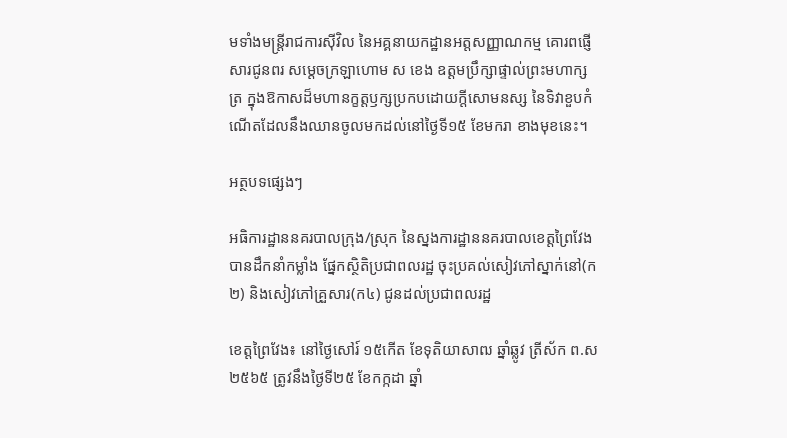មទាំងមន្រ្តីរាជការស៊ីវិល នៃអគ្គនាយកដ្ឋានអត្តសញ្ញាណកម្ម គោរពផ្ញើសារជូនពរ សម្តេចក្រឡាហោម ស ខេង ឧត្តមប្រឹក្សាផ្ទាល់ព្រះមហាក្សត្រ ក្នុងឱកាសដ៏មហានក្ខត្តឫក្សប្រកបដោយក្តីសោមនស្ស នៃទិវាខួបកំណើតដែលនឹងឈានចូលមកដល់នៅថ្ងៃទី១៥ ខែមករា ខាងមុខនេះ។

អត្ថបទផ្សេងៗ

អធិការដ្ឋាននគរបាលក្រុង/ស្រុក នៃស្នងការដ្ឋាននគរបាលខេត្តព្រៃវែង បានដឹកនាំកម្លាំង ផ្នែកស្ថិតិប្រជាពលរដ្ឋ ចុះប្រគល់សៀវភៅស្នាក់នៅ(ក២) និងសៀវភៅគ្រួសារ(ក៤) ជូនដល់ប្រជាពលរដ្ឋ

ខេត្តព្រៃវែង៖ នៅថ្ងៃសៅរ៍ ១៥កើត ខែទុតិយាសាឍ ឆ្នាំឆ្លូវ ត្រីស័ក ព.ស ២៥៦៥ ត្រូវនឹងថ្ងៃទី២៥ ខែកក្កដា ឆ្នាំ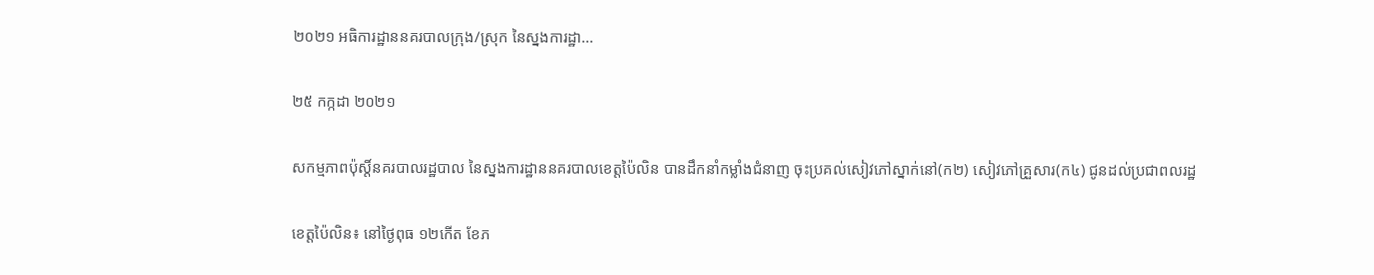២០២១ អធិការដ្ឋាននគរបាលក្រុង/ស្រុក នៃស្នងការដ្ឋា...

២៥ កក្កដា ២០២១

សកម្មភាពប៉ុស្តិ៍នគរបាលរដ្ឋបាល នៃស្នងការដ្ឋាននគរបាលខេត្តប៉ៃលិន បានដឹកនាំកម្លាំងជំនាញ ចុះប្រគល់សៀវភៅស្នាក់នៅ(ក២) សៀវភៅគ្រួសារ(ក៤) ជូនដល់ប្រជាពលរដ្ឋ

ខេត្តប៉ៃលិន៖ នៅថ្ងៃពុធ ១២កើត ខែភ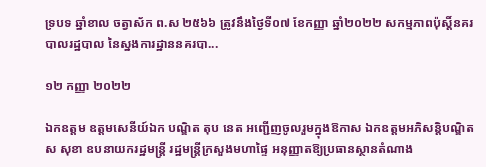ទ្របទ ឆ្នាំខាល ចត្វាស័ក ព.ស ២៥៦៦ ត្រូវនឹងថ្ងៃទី០៧ ខែកញ្ញា ឆ្នាំ២០២២ សកម្មភាពប៉ុស្តិ៍នគរបាលរដ្ឋបាល នៃស្នងការដ្ឋាននគរបា...

១២ កញ្ញា ២០២២

ឯកឧត្តម ឧត្តមសេនីយ៍ឯក បណ្ឌិត តុប នេត អញ្ជើញចូលរួមក្នុងឱកាស ឯកឧត្តមអភិសន្ដិបណ្ឌិត ស សុខា ឧបនាយករដ្ឋមន្រ្តី រដ្ឋមន្រ្តីក្រសួងមហាផ្ទៃ អនុញ្ញាតឱ្យប្រធានស្ថានតំណាង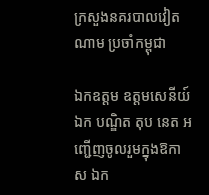ក្រសួងនគរបាលវៀតណាម ប្រចាំកម្ពុជា

ឯកឧត្តម ឧត្តមសេនីយ៍ឯក បណ្ឌិត តុប នេត អញ្ជើញចូលរួមក្នុងឱកាស ឯក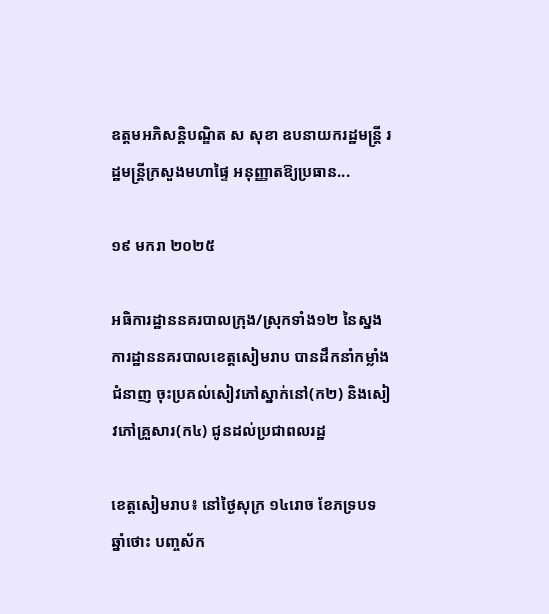ឧត្តមអភិសន្ដិបណ្ឌិត ស សុខា ឧបនាយករដ្ឋមន្រ្តី រដ្ឋមន្រ្តីក្រសួងមហាផ្ទៃ អនុញ្ញាតឱ្យប្រធាន...

១៩ មករា ២០២៥

អធិការដ្ឋាននគរបាលក្រុង/ស្រុកទាំង១២ នៃស្នងការដ្ឋាននគរបាលខេត្តសៀមរាប បានដឹកនាំកម្លាំងជំនាញ ចុះប្រគល់សៀវភៅស្នាក់នៅ(ក២) និងសៀវភៅគ្រួសារ(ក៤) ជូនដល់ប្រជាពលរដ្ឋ

ខេត្តសៀមរាប៖ នៅថ្ងៃសុក្រ ១៤រោច ខែភទ្របទ ឆ្នាំថោះ បញ្ចស័ក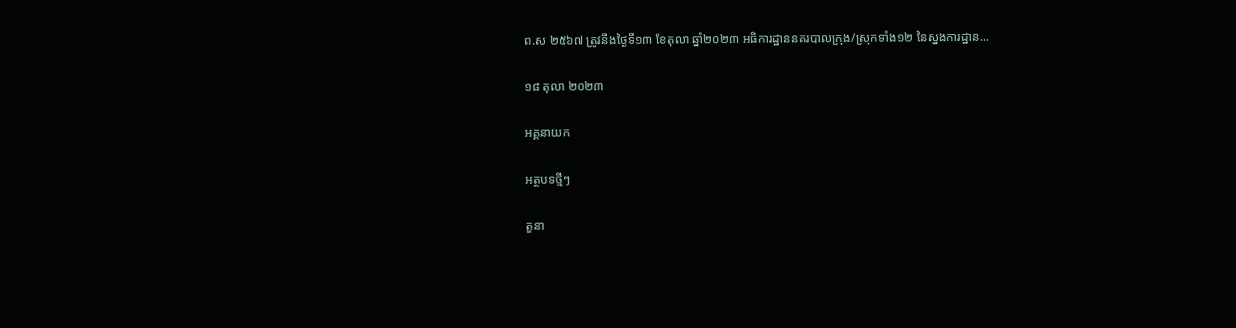ព.ស ២៥៦៧ ត្រូវនឹងថ្ងៃទី១៣ ខែតុលា ឆ្នាំ២០២៣ អធិការដ្ឋាននគរបាលក្រុង/ស្រុកទាំង១២ នៃស្នងការដ្ឋាន...

១៨ តុលា ២០២៣

អគ្គនាយក

អត្ថបទថ្មីៗ

តួនា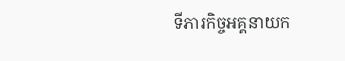ទីភារកិច្ចអគ្គនាយក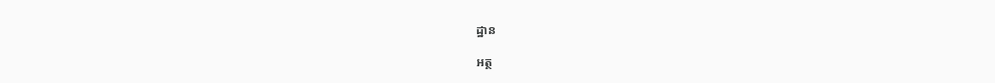ដ្ឋាន

អត្ថ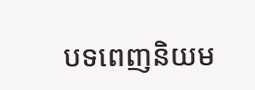បទពេញនិយម